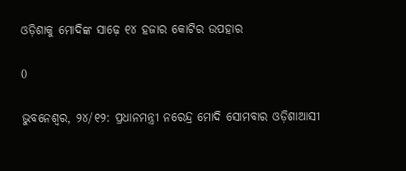ଓଡ଼ିଶାକୁ ମୋଦିଙ୍କ ସାଢ଼େ ୧୪ ହଜାର କୋଟିର ଉପହାର

0

ଭୁବନେଶ୍ୱର, ୨୪/୧୨: ପ୍ରଧାନମନ୍ତ୍ରୀ ନରେନ୍ଦ୍ର ମୋଦି ସୋମବାର ଓଡ଼ିଶାଆସୀ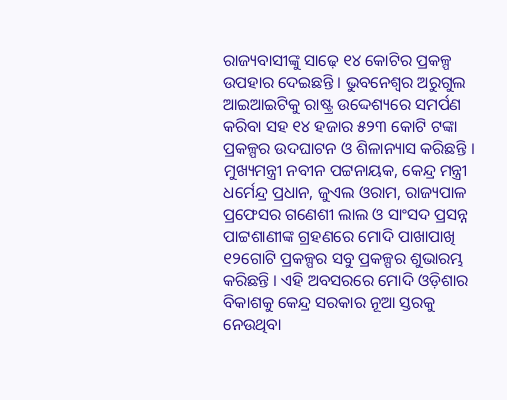ରାଜ୍ୟବାସୀଙ୍କୁ ସାଢ଼େ ୧୪ କୋଟିର ପ୍ରକଳ୍ପ ଉପହାର ଦେଇଛନ୍ତି । ଭୁବନେଶ୍ୱର ଅରୁଗୁଲ ଆଇଆଇଟିକୁ ରାଷ୍ଟ୍ର ଉଦ୍ଦେଶ୍ୟରେ ସମର୍ପଣ କରିବା ସହ ୧୪ ହଜାର ୫୨୩ କୋଟି ଟଙ୍କା ପ୍ରକଳ୍ପର ଉଦଘାଟନ ଓ ଶିଳାନ୍ୟାସ କରିଛନ୍ତି । ମୁଖ୍ୟମନ୍ତ୍ରୀ ନବୀନ ପଟ୍ଟନାୟକ, କେନ୍ଦ୍ର ମନ୍ତ୍ରୀ ଧର୍ମେନ୍ଦ୍ର ପ୍ରଧାନ, ଜୁଏଲ ଓରାମ, ରାଜ୍ୟପାଳ ପ୍ରଫେସର ଗଣେଶୀ ଲାଲ ଓ ସାଂସଦ ପ୍ରସନ୍ନ ପାଟ୍ଟଶାଣୀଙ୍କ ଗ୍ରହଣରେ ମୋଦି ପାଖାପାଖି ୧୨ଗୋଟି ପ୍ରକଳ୍ପର ସବୁ ପ୍ରକଳ୍ପର ଶୁଭାରମ୍ଭ କରିଛନ୍ତି । ଏହି ଅବସରରେ ମୋଦି ଓଡ଼ିଶାର ବିକାଶକୁ କେନ୍ଦ୍ର ସରକାର ନୂଆ ସ୍ତରକୁ ନେଉଥିବା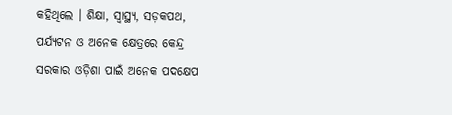କହିଥିଲେ । ଶିକ୍ଷା, ସ୍ୱାସ୍ଥ୍ୟ, ସଡ଼କପଥ, ପର୍ଯ୍ୟଟନ ଓ ଅନେକ କ୍ଷେତ୍ରରେ କେନ୍ଦ୍ର ସରକାର ଓଡ଼ିଶା ପାଇଁ ଅନେକ ପଦକ୍ଷେପ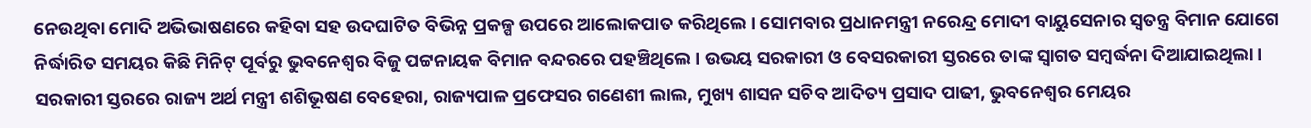ନେଉଥିବା ମୋଦି ଅଭିଭାଷଣରେ କହିବା ସହ ଉଦଘାଟିତ ବିଭିନ୍ନ ପ୍ରକଳ୍ପ ଉପରେ ଆଲୋକପାତ କରିଥିଲେ । ସୋମବାର ପ୍ରଧାନମନ୍ତ୍ରୀ ନରେନ୍ଦ୍ର ମୋଦୀ ବାୟୁସେନାର ସ୍ୱତନ୍ତ୍ର ବିମାନ ଯୋଗେ ନିର୍ଦ୍ଧାରିତ ସମୟର କିଛି ମିନିଟ୍‌ ପୂର୍ବରୁ ଭୁବନେଶ୍ୱର ବିଜୁ ପଟ୍ଟନାୟକ ବିମାନ ବନ୍ଦରରେ ପହଞ୍ଚିଥିଲେ । ଉଭୟ ସରକାରୀ ଓ ବେସରକାରୀ ସ୍ତରରେ ତାଙ୍କ ସ୍ୱାଗତ ସମ୍ବର୍ଦ୍ଧନା ଦିଆଯାଇଥିଲା । ସରକାରୀ ସ୍ତରରେ ରାଜ୍ୟ ଅର୍ଥ ମନ୍ତ୍ରୀ ଶଶିଭୂଷଣ ବେହେରା, ରାଜ୍ୟପାଳ ପ୍ରଫେସର ଗଣେଶୀ ଲାଲ, ମୁଖ୍ୟ ଶାସନ ସଚିବ ଆଦିତ୍ୟ ପ୍ରସାଦ ପାଢୀ, ଭୁବନେଶ୍ୱର ମେୟର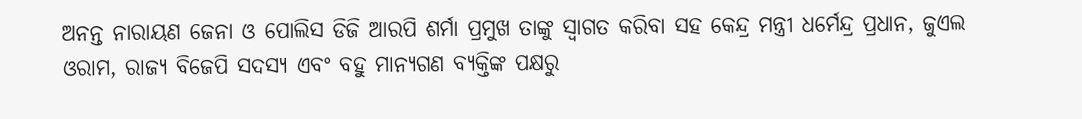ଅନନ୍ତ ନାରାୟଣ ଜେନା ଓ ପୋଲିସ ଡିଜି ଆରପି ଶର୍ମା ପ୍ରମୁଖ ତାଙ୍କୁ ସ୍ୱାଗତ କରିବା ସହ କେନ୍ଦ୍ର ମନ୍ତ୍ରୀ ଧର୍ମେନ୍ଦ୍ର ପ୍ରଧାନ, ଜୁଏଲ ଓରାମ, ରାଜ୍ୟ ବିଜେପି ସଦସ୍ୟ ଏବଂ ବହୁ ମାନ୍ୟଗଣ ବ୍ୟକ୍ତିଙ୍କ ପକ୍ଷରୁ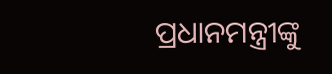ପ୍ରଧାନମନ୍ତ୍ରୀଙ୍କୁ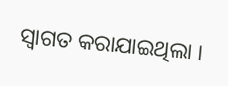ସ୍ୱାଗତ କରାଯାଇଥିଲା ।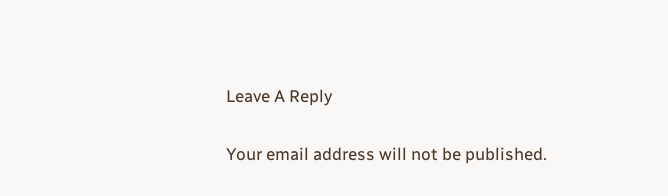Leave A Reply

Your email address will not be published.